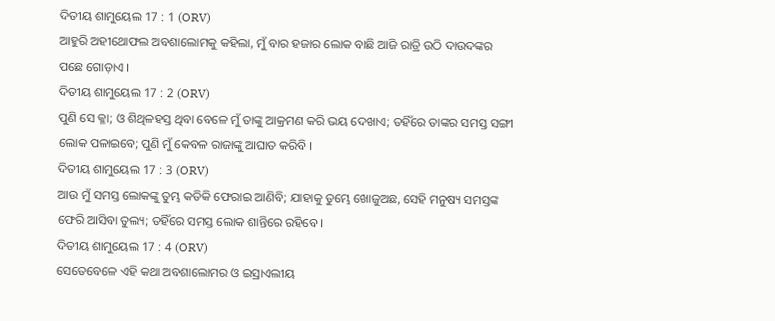ଦିତୀୟ ଶାମୁୟେଲ 17 : 1 (ORV)
ଆହୁରି ଅହୀଥୋଫଲ ଅବଶାଲୋମକୁ କହିଲା, ମୁଁ ବାର ହଜାର ଲୋକ ବାଛି ଆଜି ରାତ୍ରି ଉଠି ଦାଉଦଙ୍କର ପଛେ ଗୋଡ଼ାଏ ।
ଦିତୀୟ ଶାମୁୟେଲ 17 : 2 (ORV)
ପୁଣି ସେ କ୍ଳା; ଓ ଶିଥିଳହସ୍ତ ଥିବା ବେଳେ ମୁଁ ତାଙ୍କୁ ଆକ୍ରମଣ କରି ଭୟ ଦେଖାଏ; ତହିଁରେ ତାଙ୍କର ସମସ୍ତ ସଙ୍ଗୀ ଲୋକ ପଳାଇବେ; ପୁଣି ମୁଁ କେବଳ ରାଜାଙ୍କୁ ଆଘାତ କରିବି ।
ଦିତୀୟ ଶାମୁୟେଲ 17 : 3 (ORV)
ଆଉ ମୁଁ ସମସ୍ତ ଲୋକଙ୍କୁ ତୁମ୍ଭ କତିକି ଫେରାଇ ଆଣିବି; ଯାହାକୁ ତୁମ୍ଭେ ଖୋଜୁଅଛ, ସେହି ମନୁଷ୍ୟ ସମସ୍ତଙ୍କ ଫେରି ଆସିବା ତୁଲ୍ୟ; ତହିଁରେ ସମସ୍ତ ଲୋକ ଶାନ୍ତିରେ ରହିବେ ।
ଦିତୀୟ ଶାମୁୟେଲ 17 : 4 (ORV)
ସେତେବେଳେ ଏହି କଥା ଅବଶାଲୋମର ଓ ଇସ୍ରାଏଲୀୟ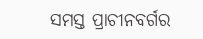ସମସ୍ତ ପ୍ରାଚୀନବର୍ଗର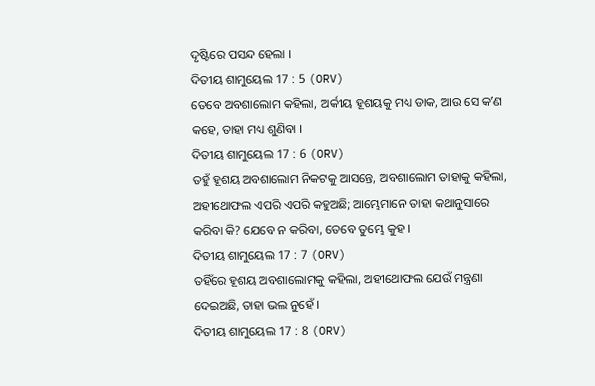ଦୃଷ୍ଟିରେ ପସନ୍ଦ ହେଲା ।
ଦିତୀୟ ଶାମୁୟେଲ 17 : 5 (ORV)
ତେବେ ଅବଶାଲୋମ କହିଲା, ଅର୍କୀୟ ହୂଶୟକୁ ମଧ୍ୟ ଡାକ, ଆଉ ସେ କʼଣ କହେ, ତାହା ମଧ୍ୟ ଶୁଣିବା ।
ଦିତୀୟ ଶାମୁୟେଲ 17 : 6 (ORV)
ତହୁଁ ହୂଶୟ ଅବଶାଲୋମ ନିକଟକୁ ଆସନ୍ତେ, ଅବଶାଲୋମ ତାହାକୁ କହିଲା, ଅହୀଥୋଫଲ ଏପରି ଏପରି କହୁଅଛି; ଆମ୍ଭେମାନେ ତାହା କଥାନୁସାରେ କରିବା କି? ଯେବେ ନ କରିବା, ତେବେ ତୁମ୍ଭେ କୁହ ।
ଦିତୀୟ ଶାମୁୟେଲ 17 : 7 (ORV)
ତହିଁରେ ହୂଶୟ ଅବଶାଲୋମକୁ କହିଲା, ଅହୀଥୋଫଲ ଯେଉଁ ମନ୍ତ୍ରଣା ଦେଇଅଛି, ତାହା ଭଲ ନୁହେଁ ।
ଦିତୀୟ ଶାମୁୟେଲ 17 : 8 (ORV)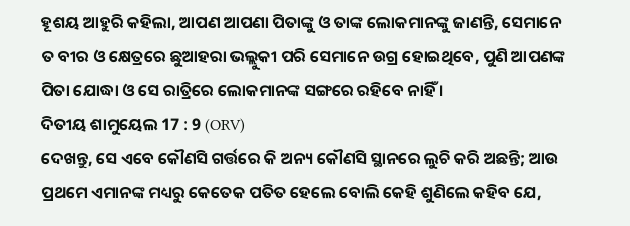ହୂଶୟ ଆହୁରି କହିଲା, ଆପଣ ଆପଣା ପିତାଙ୍କୁ ଓ ତାଙ୍କ ଲୋକମାନଙ୍କୁ ଜାଣନ୍ତି, ସେମାନେ ତ ବୀର ଓ କ୍ଷେତ୍ରରେ ଛୁଆହରା ଭଲ୍ଲୁକୀ ପରି ସେମାନେ ଉଗ୍ର ହୋଇଥିବେ, ପୁଣି ଆପଣଙ୍କ ପିତା ଯୋଦ୍ଧା ଓ ସେ ରାତ୍ରିରେ ଲୋକମାନଙ୍କ ସଙ୍ଗରେ ରହିବେ ନାହିଁ ।
ଦିତୀୟ ଶାମୁୟେଲ 17 : 9 (ORV)
ଦେଖନ୍ତୁ, ସେ ଏବେ କୌଣସି ଗର୍ତ୍ତରେ କି ଅନ୍ୟ କୌଣସି ସ୍ଥାନରେ ଲୁଚି କରି ଅଛନ୍ତି; ଆଉ ପ୍ରଥମେ ଏମାନଙ୍କ ମଧ୍ୟରୁ କେତେକ ପତିତ ହେଲେ ବୋଲି କେହି ଶୁଣିଲେ କହିବ ଯେ,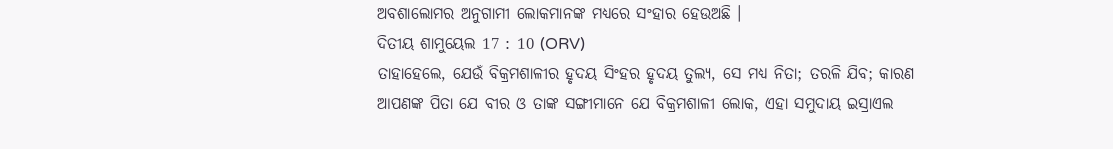ଅବଶାଲୋମର ଅନୁଗାମୀ ଲୋକମାନଙ୍କ ମଧ୍ୟରେ ସଂହାର ହେଉଅଛି ।
ଦିତୀୟ ଶାମୁୟେଲ 17 : 10 (ORV)
ତାହାହେଲେ, ଯେଉଁ ବିକ୍ରମଶାଳୀର ହୃଦୟ ସିଂହର ହୃଦୟ ତୁଲ୍ୟ, ସେ ମଧ୍ୟ ନିତା; ତରଳି ଯିବ; କାରଣ ଆପଣଙ୍କ ପିତା ଯେ ବୀର ଓ ତାଙ୍କ ସଙ୍ଗୀମାନେ ଯେ ବିକ୍ରମଶାଳୀ ଲୋକ, ଏହା ସମୁଦାୟ ଇସ୍ରାଏଲ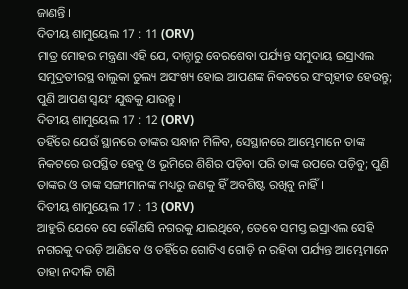ଜାଣନ୍ତି ।
ଦିତୀୟ ଶାମୁୟେଲ 17 : 11 (ORV)
ମାତ୍ର ମୋହର ମନ୍ତ୍ରଣା ଏହି ଯେ, ଦାନ୍ଠାରୁ ବେରଶେବା ପର୍ଯ୍ୟନ୍ତ ସମୁଦାୟ ଇସ୍ରାଏଲ ସମୁଦ୍ରତୀରସ୍ଥ ବାଲୁକା ତୁଲ୍ୟ ଅସଂଖ୍ୟ ହୋଇ ଆପଣଙ୍କ ନିକଟରେ ସଂଗୃହୀତ ହେଉନ୍ତୁ; ପୁଣି ଆପଣ ସ୍ଵୟଂ ଯୁଦ୍ଧକୁ ଯାଉନ୍ତୁ ।
ଦିତୀୟ ଶାମୁୟେଲ 17 : 12 (ORV)
ତହିଁରେ ଯେଉଁ ସ୍ଥାନରେ ତାଙ୍କର ସନ୍ଧାନ ମିଳିବ, ସେସ୍ଥାନରେ ଆମ୍ଭେମାନେ ତାଙ୍କ ନିକଟରେ ଉପସ୍ଥିତ ହେବୁ ଓ ଭୂମିରେ ଶିଶିର ପଡ଼ିବା ପରି ତାଙ୍କ ଉପରେ ପଡ଼ିବୁ; ପୁଣି ତାଙ୍କର ଓ ତାଙ୍କ ସଙ୍ଗୀମାନଙ୍କ ମଧ୍ୟରୁ ଜଣକୁ ହିଁ ଅବଶିଷ୍ଟ ରଖିବୁ ନାହିଁ ।
ଦିତୀୟ ଶାମୁୟେଲ 17 : 13 (ORV)
ଆହୁରି ଯେବେ ସେ କୌଣସି ନଗରକୁ ଯାଇଥିବେ, ତେବେ ସମସ୍ତ ଇସ୍ରାଏଲ ସେହି ନଗରକୁ ଦଉଡ଼ି ଆଣିବେ ଓ ତହିଁରେ ଗୋଟିଏ ଗୋଡ଼ି ନ ରହିବା ପର୍ଯ୍ୟନ୍ତ ଆମ୍ଭେମାନେ ତାହା ନଦୀକି ଟାଣି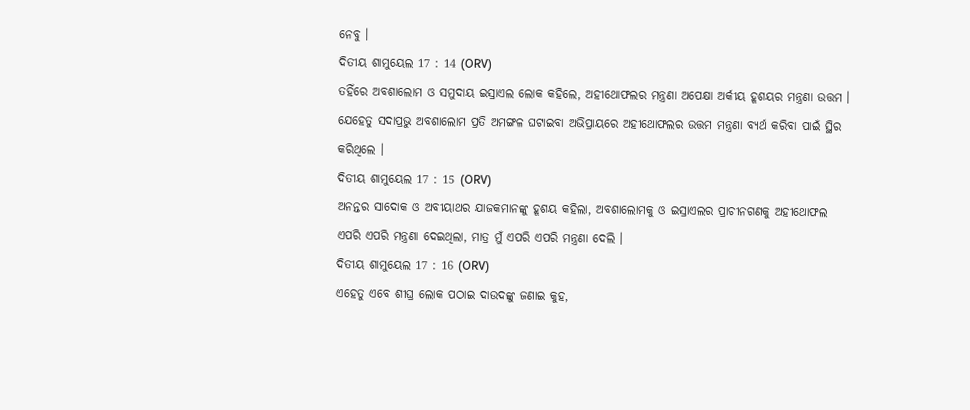ନେବୁ ।
ଦିତୀୟ ଶାମୁୟେଲ 17 : 14 (ORV)
ତହିଁରେ ଅବଶାଲୋମ ଓ ସମୁଦାୟ ଇସ୍ରାଏଲ ଲୋକ କହିଲେ, ଅହୀଥୋଫଲର ମନ୍ତ୍ରଣା ଅପେକ୍ଷା ଅର୍କୀୟ ହୂଶୟର ମନ୍ତ୍ରଣା ଉତ୍ତମ । ଯେହେତୁ ସଦାପ୍ରଭୁ ଅବଶାଲୋମ ପ୍ରତି ଅମଙ୍ଗଳ ଘଟାଇବା ଅଭିପ୍ରାୟରେ ଅହୀଥୋଫଲର ଉତ୍ତମ ମନ୍ତ୍ରଣା ବ୍ୟର୍ଥ କରିବା ପାଇଁ ସ୍ଥିର କରିଥିଲେ ।
ଦିତୀୟ ଶାମୁୟେଲ 17 : 15 (ORV)
ଅନନ୍ତର ସାଦୋକ ଓ ଅବୀୟାଥର ଯାଜକମାନଙ୍କୁ ହୂଶୟ କହିଲା, ଅବଶାଲୋମକୁ ଓ ଇସ୍ରାଏଲର ପ୍ରାଚୀନଗଣକୁ ଅହୀଥୋଫଲ ଏପରି ଏପରି ମନ୍ତ୍ରଣା ଦେଇଥିଲା, ମାତ୍ର ମୁଁ ଏପରି ଏପରି ମନ୍ତ୍ରଣା ଦେଲି ।
ଦିତୀୟ ଶାମୁୟେଲ 17 : 16 (ORV)
ଏହେତୁ ଏବେ ଶୀଘ୍ର ଲୋକ ପଠାଇ ଦାଉଦଙ୍କୁ ଜଣାଇ କୁହ,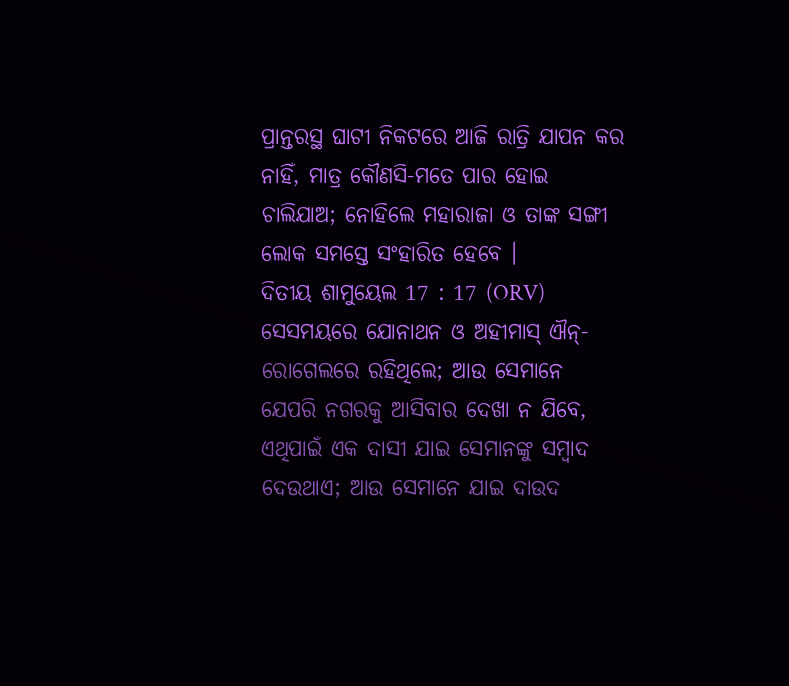ପ୍ରାନ୍ତରସ୍ଥ ଘାଟୀ ନିକଟରେ ଆଜି ରାତ୍ରି ଯାପନ କର ନାହିଁ, ମାତ୍ର କୌଣସି-ମତେ ପାର ହୋଇ ଚାଲିଯାଅ; ନୋହିଲେ ମହାରାଜା ଓ ତାଙ୍କ ସଙ୍ଗୀ ଲୋକ ସମସ୍ତେ ସଂହାରିତ ହେବେ ।
ଦିତୀୟ ଶାମୁୟେଲ 17 : 17 (ORV)
ସେସମୟରେ ଯୋନାଥନ ଓ ଅହୀମାସ୍ ଐନ୍-ରୋଗେଲରେ ରହିଥିଲେ; ଆଉ ସେମାନେ ଯେପରି ନଗରକୁ ଆସିବାର ଦେଖା ନ ଯିବେ, ଏଥିପାଇଁ ଏକ ଦାସୀ ଯାଇ ସେମାନଙ୍କୁ ସମ୍ଵାଦ ଦେଉଥାଏ; ଆଉ ସେମାନେ ଯାଇ ଦାଉଦ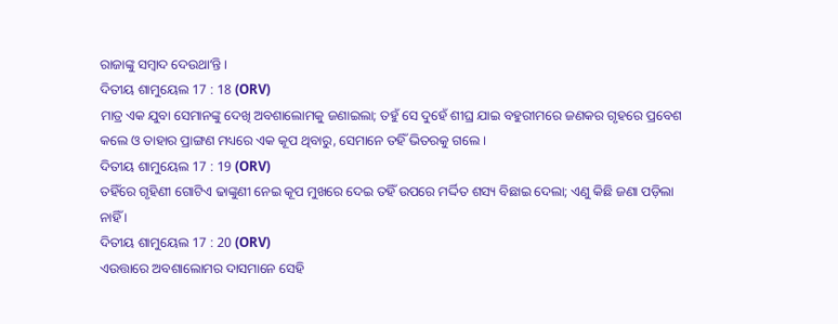ରାଜାଙ୍କୁ ସମ୍ଵାଦ ଦେଉଥାʼନ୍ତି ।
ଦିତୀୟ ଶାମୁୟେଲ 17 : 18 (ORV)
ମାତ୍ର ଏକ ଯୁବା ସେମାନଙ୍କୁ ଦେଖି ଅବଶାଲୋମକୁ ଜଣାଇଲା; ତହୁଁ ସେ ଦୁହେଁ ଶୀଘ୍ର ଯାଇ ବହୁରୀମରେ ଜଣକର ଗୃହରେ ପ୍ରବେଶ କଲେ ଓ ତାହାର ପ୍ରାଙ୍ଗଣ ମଧ୍ୟରେ ଏକ କୂପ ଥିବାରୁ, ସେମାନେ ତହିଁ ଭିତରକୁ ଗଲେ ।
ଦିତୀୟ ଶାମୁୟେଲ 17 : 19 (ORV)
ତହିଁରେ ଗୃହିଣୀ ଗୋଟିଏ ଢାଙ୍କୁଣୀ ନେଇ କୂପ ମୁଖରେ ଦେଇ ତହିଁ ଉପରେ ମର୍ଦ୍ଦିତ ଶସ୍ୟ ବିଛାଇ ଦେଲା; ଏଣୁ କିଛି ଜଣା ପଡ଼ିଲା ନାହିଁ ।
ଦିତୀୟ ଶାମୁୟେଲ 17 : 20 (ORV)
ଏଉତ୍ତାରେ ଅବଶାଲୋମର ଦାସମାନେ ସେହି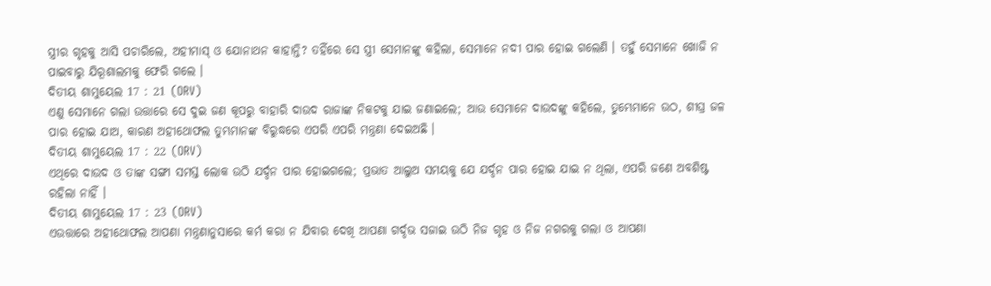ସ୍ତ୍ରୀର ଗୃହକୁ ଆସି ପଚାରିଲେ, ଅହୀମାସ୍ ଓ ଯୋନାଥନ କାହାନ୍ତି? ତହିଁରେ ସେ ସ୍ତ୍ରୀ ସେମାନଙ୍କୁ କହିଲା, ସେମାନେ ନଦୀ ପାର ହୋଇ ଗଲେଣି । ତହୁଁ ସେମାନେ ଖୋଜି ନ ପାଇବାରୁ ଯିରୂଶାଲମକୁ ଫେରି ଗଲେ ।
ଦିତୀୟ ଶାମୁୟେଲ 17 : 21 (ORV)
ଏଣୁ ସେମାନେ ଗଲା ଉତ୍ତାରେ ସେ ଦୁଇ ଜଣ କୂପରୁ ବାହାରି ଦାଉଦ ରାଜାଙ୍କ ନିକଟକୁ ଯାଇ ଜଣାଇଲେ; ଆଉ ସେମାନେ ଦାଉଦଙ୍କୁ କହିଲେ, ତୁମ୍ଭେମାନେ ଉଠ, ଶୀଘ୍ର ଜଳ ପାର ହୋଇ ଯାଅ, କାରଣ ଅହୀଥୋଫଲ ତୁମ୍ଭମାନଙ୍କ ବିରୁଦ୍ଧରେ ଏପରି ଏପରି ମନ୍ତ୍ରଣା ଦେଇଅଛି ।
ଦିତୀୟ ଶାମୁୟେଲ 17 : 22 (ORV)
ଏଥିରେ ଦାଉଦ ଓ ତାଙ୍କ ସଙ୍ଗୀ ସମସ୍ତ ଲୋକ ଉଠି ଯର୍ଦ୍ଦନ ପାର ହୋଇଗଲେ; ପ୍ରଭାତ ଆଲୁଅ ସମୟକୁ ଯେ ଯର୍ଦ୍ଦନ ପାର ହୋଇ ଯାଇ ନ ଥିଲା, ଏପରି ଜଣେ ଅବଶିଷ୍ଟ ରହିଲା ନାହିଁ ।
ଦିତୀୟ ଶାମୁୟେଲ 17 : 23 (ORV)
ଏଉତ୍ତାରେ ଅହୀଥୋଫଲ ଆପଣା ମନ୍ତ୍ରଣାନୁସାରେ କର୍ମ କରା ନ ଯିବାର ଦେଖି ଆପଣା ଗର୍ଦ୍ଦଭ ସଜାଇ ଉଠି ନିଜ ଗୃହ ଓ ନିଜ ନଗରକୁ ଗଲା ଓ ଆପଣା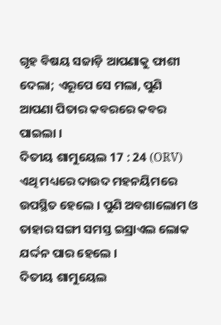ଗୃହ ବିଷୟ ସଜାଡ଼ି ଆପଣାକୁ ଫାଶୀ ଦେଲା; ଏରୂପେ ସେ ମଲା, ପୁଣି ଆପଣା ପିତାର କବରରେ କବର ପାଇଲା ।
ଦିତୀୟ ଶାମୁୟେଲ 17 : 24 (ORV)
ଏଥି ମଧ୍ୟରେ ଦାଉଦ ମହନୟିମରେ ଉପସ୍ଥିତ ହେଲେ । ପୁଣି ଅବଶାଲୋମ ଓ ତାହାର ସଙ୍ଗୀ ସମସ୍ତ ଇସ୍ରାଏଲ ଲୋକ ଯର୍ଦ୍ଦନ ପାର ହେଲେ ।
ଦିତୀୟ ଶାମୁୟେଲ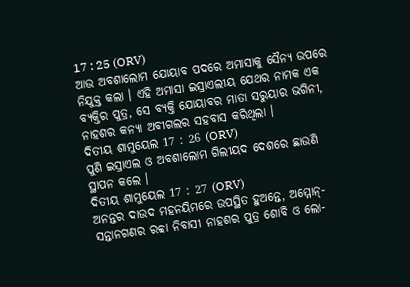17 : 25 (ORV)
ଆଉ ଅବଶାଲୋମ ଯୋୟାବ ପଦରେ ଅମାସାକୁ ସୈନ୍ୟ ଉପରେ ନିଯୁକ୍ତ କଲା । ଏହି ଅମାସା ଇସ୍ରାଏଲୀୟ ଯେଥର ନାମକ ଏକ ବ୍ୟକ୍ତିର ପୁତ୍ର, ସେ ବ୍ୟକ୍ତି ଯୋୟାବର ମାତା ସରୁୟାର ଭଗିନୀ, ନାହଶର କନ୍ୟା ଅବୀଗଲର ସହବାସ କରିଥିଲା ।
ଦିତୀୟ ଶାମୁୟେଲ 17 : 26 (ORV)
ପୁଣି ଇସ୍ରାଏଲ ଓ ଅବଶାଲୋମ ଗିଲୀୟଦ ଦେଶରେ ଛାଉଣି ସ୍ଥାପନ କଲେ ।
ଦିତୀୟ ଶାମୁୟେଲ 17 : 27 (ORV)
ଅନନ୍ତର ଦାଉଦ ମହନୟିମରେ ଉପସ୍ଥିତ ହୁଅନ୍ତେ, ଅମ୍ମୋନ୍-ସନ୍ତାନଗଣର ରବ୍ବା ନିବାସୀ ନାହଶର ପୁତ୍ର ଶୋବି ଓ ଲୋ-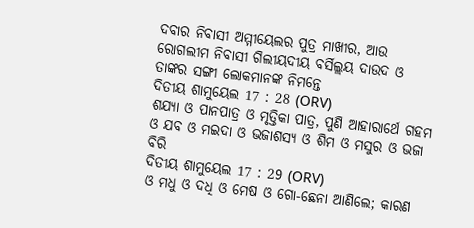ଦବାର ନିବାସୀ ଅମ୍ମୀୟେଲର ପୁତ୍ର ମାଖୀର, ଆଉ ରୋଗଲୀମ ନିବାସୀ ଗିଲୀୟଦୀୟ ବର୍ସିଲ୍ଲୟ ଦାଉଦ ଓ ତାଙ୍କର ସଙ୍ଗୀ ଲୋକମାନଙ୍କ ନିମନ୍ତେ
ଦିତୀୟ ଶାମୁୟେଲ 17 : 28 (ORV)
ଶଯ୍ୟା ଓ ପାନପାତ୍ର ଓ ମୃତ୍ତିକା ପାତ୍ର, ପୁଣି ଆହାରାର୍ଥେ ଗହମ ଓ ଯବ ଓ ମଇଦା ଓ ଭଜାଶସ୍ୟ ଓ ଶିମ ଓ ମସୁର ଓ ଭଜା ବିରି
ଦିତୀୟ ଶାମୁୟେଲ 17 : 29 (ORV)
ଓ ମଧୁ ଓ ଦଧି ଓ ମେଷ ଓ ଗୋ-ଛେନା ଆଣିଲେ; କାରଣ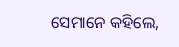ସେମାନେ କହିଲେ,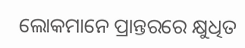ଲୋକମାନେ ପ୍ରାନ୍ତରରେ କ୍ଷୁଧିତ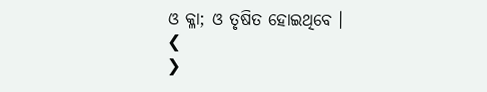ଓ କ୍ଳା; ଓ ତୃଷିତ ହୋଇଥିବେ ।
❮
❯